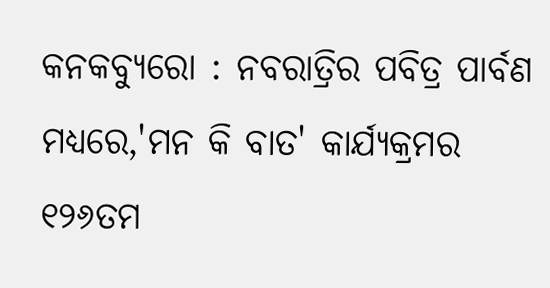କନକବ୍ୟୁରୋ : ନବରାତ୍ରିର ପବିତ୍ର ପାର୍ବଣ ମଧ୍ୟରେ,'ମନ କି ବାତ' କାର୍ଯ୍ୟକ୍ରମର ୧୨୬ତମ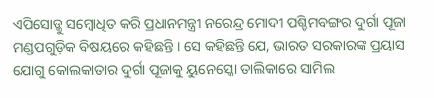ଏପିସୋଡ୍କୁ ସମ୍ବୋଧିତ କରି ପ୍ରଧାନମନ୍ତ୍ରୀ ନରେନ୍ଦ୍ର ମୋଦୀ ପଶ୍ଚିମବଙ୍ଗର ଦୁର୍ଗା ପୂଜା ମଣ୍ଡପଗୁଡ଼ିକ ବିଷୟରେ କହିଛନ୍ତି । ସେ କହିଛନ୍ତି ଯେ, ଭାରତ ସରକାରଙ୍କ ପ୍ରୟାସ ଯୋଗୁ କୋଲକାତାର ଦୁର୍ଗା ପୂଜାକୁ ୟୁନେସ୍କୋ ତାଲିକାରେ ସାମିଲ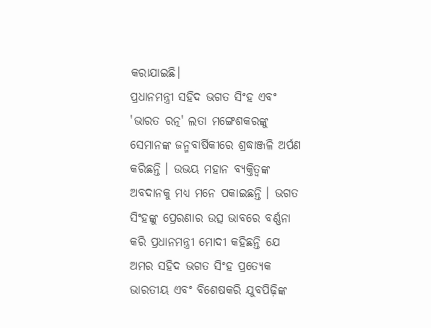କରାଯାଇଛି।
ପ୍ରଧାନମନ୍ତ୍ରୀ ସହିଦ ଭଗତ ସିଂହ ଏବଂ 'ଭାରତ ରତ୍ନ' ଲତା ମଙ୍ଗେଶକରଙ୍କୁ ସେମାନଙ୍କ ଜନ୍ମବାର୍ଷିକୀରେ ଶ୍ରଦ୍ଧାଞ୍ଜଳି ଅର୍ପଣ କରିଛନ୍ତି । ଉଭୟ ମହାନ ବ୍ୟକ୍ତିତ୍ୱଙ୍କ ଅବଦାନକୁ ମଧ୍ୟ ମନେ ପକାଇଛନ୍ତି । ଭଗତ ସିଂହଙ୍କୁ ପ୍ରେରଣାର ଉତ୍ସ ଭାବରେ ବର୍ଣ୍ଣନା କରି ପ୍ରଧାନମନ୍ତ୍ରୀ ମୋଦୀ କହିଛନ୍ତି ଯେ ଅମର ସହିଦ ଭଗତ ସିଂହ ପ୍ରତ୍ୟେକ ଭାରତୀୟ ଏବଂ ବିଶେଷକରି ଯୁବପିଢ଼ିଙ୍କ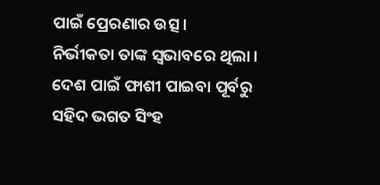ପାଇଁ ପ୍ରେରଣାର ଉତ୍ସ।
ନିର୍ଭୀକତା ତାଙ୍କ ସ୍ୱଭାବରେ ଥିଲା । ଦେଶ ପାଇଁ ଫାଶୀ ପାଇବା ପୂର୍ବରୁ ସହିଦ ଭଗତ ସିଂହ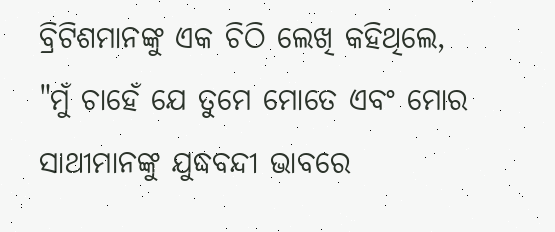ବ୍ରିଟିଶମାନଙ୍କୁ ଏକ ଚିଠି ଲେଖି କହିଥିଲେ, "ମୁଁ ଚାହେଁ ଯେ ତୁମେ ମୋତେ ଏବଂ ମୋର ସାଥୀମାନଙ୍କୁ ଯୁଦ୍ଧବନ୍ଦୀ ଭାବରେ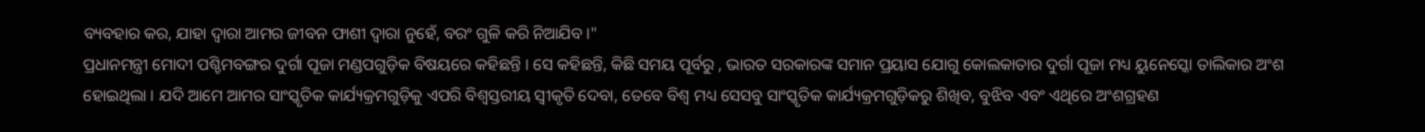ବ୍ୟବହାର କର, ଯାହା ଦ୍ଵାରା ଆମର ଜୀବନ ଫାଶୀ ଦ୍ୱାରା ନୁହେଁ, ବରଂ ଗୁଳି କରି ନିଆଯିବ ।"
ପ୍ରଧାନମନ୍ତ୍ରୀ ମୋଦୀ ପଶ୍ଚିମବଙ୍ଗର ଦୁର୍ଗା ପୂଜା ମଣ୍ଡପଗୁଡ଼ିକ ବିଷୟରେ କହିଛନ୍ତି । ସେ କହିଛନ୍ତି, କିଛି ସମୟ ପୂର୍ବରୁ , ଭାରତ ସରକାରଙ୍କ ସମାନ ପ୍ରୟାସ ଯୋଗୁ କୋଲକାତାର ଦୁର୍ଗା ପୂଜା ମଧ୍ୟ ୟୁନେସ୍କୋ ତାଲିକାର ଅଂଶ ହୋଇଥିଲା । ଯଦି ଆମେ ଆମର ସାଂସ୍କୃତିକ କାର୍ଯ୍ୟକ୍ରମଗୁଡ଼ିକୁ ଏପରି ବିଶ୍ୱସ୍ତରୀୟ ସ୍ୱୀକୃତି ଦେବା, ତେବେ ବିଶ୍ୱ ମଧ୍ୟ ସେସବୁ ସାଂସ୍କୃତିକ କାର୍ଯ୍ୟକ୍ରମଗୁଡ଼ିକରୁ ଶିଖିବ, ବୁଝିବ ଏବଂ ଏଥିରେ ଅଂଶଗ୍ରହଣ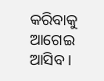କରିବାକୁ ଆଗେଇ ଆସିବ ।